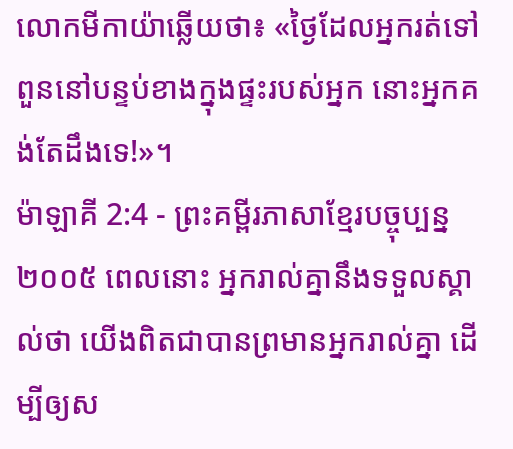លោកមីកាយ៉ាឆ្លើយថា៖ «ថ្ងៃដែលអ្នករត់ទៅពួននៅបន្ទប់ខាងក្នុងផ្ទះរបស់អ្នក នោះអ្នកគង់តែដឹងទេ!»។
ម៉ាឡាគី 2:4 - ព្រះគម្ពីរភាសាខ្មែរបច្ចុប្បន្ន ២០០៥ ពេលនោះ អ្នករាល់គ្នានឹងទទួលស្គាល់ថា យើងពិតជាបានព្រមានអ្នករាល់គ្នា ដើម្បីឲ្យស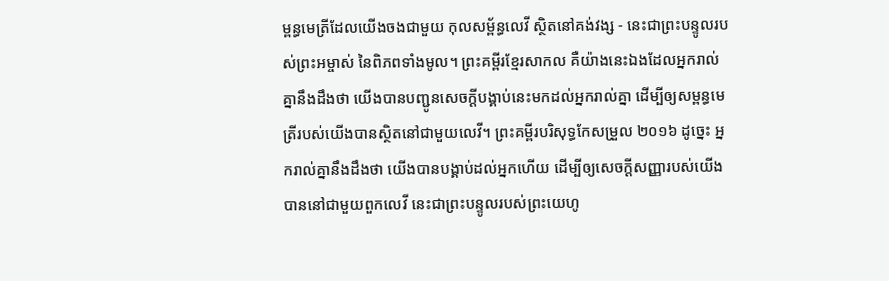ម្ពន្ធមេត្រីដែលយើងចងជាមួយ កុលសម្ព័ន្ធលេវី ស្ថិតនៅគង់វង្ស - នេះជាព្រះបន្ទូលរបស់ព្រះអម្ចាស់ នៃពិភពទាំងមូល។ ព្រះគម្ពីរខ្មែរសាកល គឺយ៉ាងនេះឯងដែលអ្នករាល់គ្នានឹងដឹងថា យើងបានបញ្ជូនសេចក្ដីបង្គាប់នេះមកដល់អ្នករាល់គ្នា ដើម្បីឲ្យសម្ពន្ធមេត្រីរបស់យើងបានស្ថិតនៅជាមួយលេវី។ ព្រះគម្ពីរបរិសុទ្ធកែសម្រួល ២០១៦ ដូច្នេះ អ្នករាល់គ្នានឹងដឹងថា យើងបានបង្គាប់ដល់អ្នកហើយ ដើម្បីឲ្យសេចក្ដីសញ្ញារបស់យើងបាននៅជាមួយពួកលេវី នេះជាព្រះបន្ទូលរបស់ព្រះយេហូ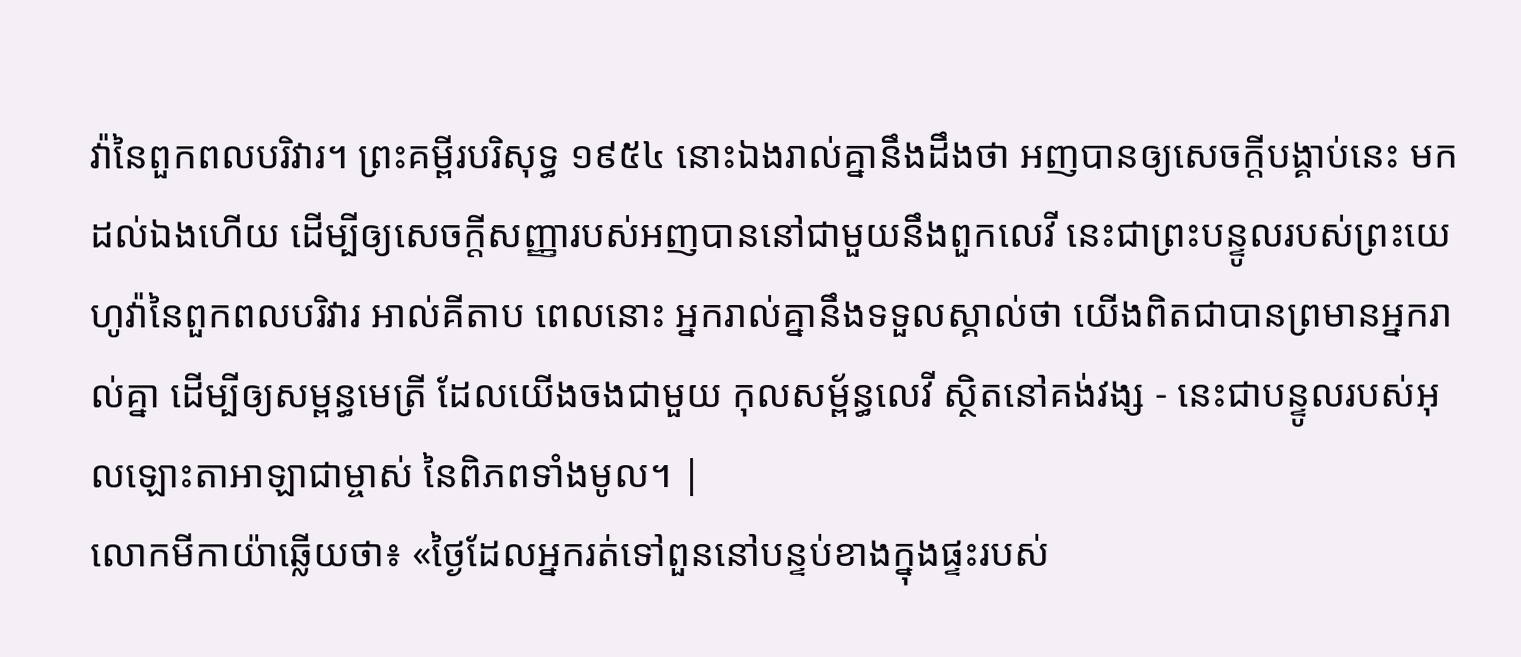វ៉ានៃពួកពលបរិវារ។ ព្រះគម្ពីរបរិសុទ្ធ ១៩៥៤ នោះឯងរាល់គ្នានឹងដឹងថា អញបានឲ្យសេចក្ដីបង្គាប់នេះ មកដល់ឯងហើយ ដើម្បីឲ្យសេចក្ដីសញ្ញារបស់អញបាននៅជាមួយនឹងពួកលេវី នេះជាព្រះបន្ទូលរបស់ព្រះយេហូវ៉ានៃពួកពលបរិវារ អាល់គីតាប ពេលនោះ អ្នករាល់គ្នានឹងទទួលស្គាល់ថា យើងពិតជាបានព្រមានអ្នករាល់គ្នា ដើម្បីឲ្យសម្ពន្ធមេត្រី ដែលយើងចងជាមួយ កុលសម្ព័ន្ធលេវី ស្ថិតនៅគង់វង្ស - នេះជាបន្ទូលរបស់អុលឡោះតាអាឡាជាម្ចាស់ នៃពិភពទាំងមូល។ |
លោកមីកាយ៉ាឆ្លើយថា៖ «ថ្ងៃដែលអ្នករត់ទៅពួននៅបន្ទប់ខាងក្នុងផ្ទះរបស់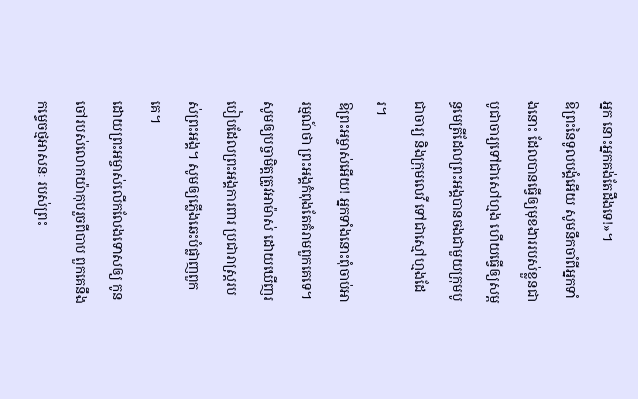អ្នក នោះអ្នកគង់តែដឹងទេ!»។
ឱព្រះនៃទូលបង្គំអើយ សូមនឹកចាំពីអ្នកទាំងនោះ ដែលបានធ្វើឲ្យមុខងាររបស់ខ្លួនជាបូជាចារ្យទៅជាសៅហ្មង ហើយធ្វើឲ្យសម្ពន្ធមេត្រីដែលព្រះអង្គបានចងជាមួយក្រុមបូជាចារ្យ និងក្រុមលេវី ទៅជាស្មៅហ្មងដែរ។
ឱព្រះអម្ចាស់អើយ! អ្នកទាំងនោះពុំចាប់អារម្មណ៍ថា ព្រះអង្គកំពុងតែគំរាមពួកគេទេ។ សូមឲ្យបច្ចាមិត្តត្រូវអាម៉ាស់ ដោយឃើញរបៀបដែលព្រះអង្គការពារ ប្រជារាស្ដ្ររបស់ព្រះអង្គ។ សូមឲ្យភ្លើងឆេះបំផ្លាញពួកគេ។
ដោយព្រះអម្ចាស់លើកលែងទោសឲ្យ កូនចៅរបស់លោកយ៉ាកុបរួចពីបាប ពួកគេនឹងកម្ទេចថ្មអាសនៈ របស់ព្រះ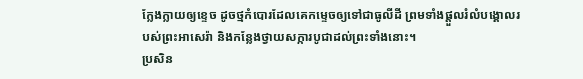ក្លែងក្លាយឲ្យខ្ទេច ដូចថ្មកំបោរដែលគេកម្ទេចឲ្យទៅជាធូលីដី ព្រមទាំងផ្ដួលរំលំបង្គោលរបស់ព្រះអាសេរ៉ា និងកន្លែងថ្វាយសក្ការបូជាដល់ព្រះទាំងនោះ។
ប្រសិន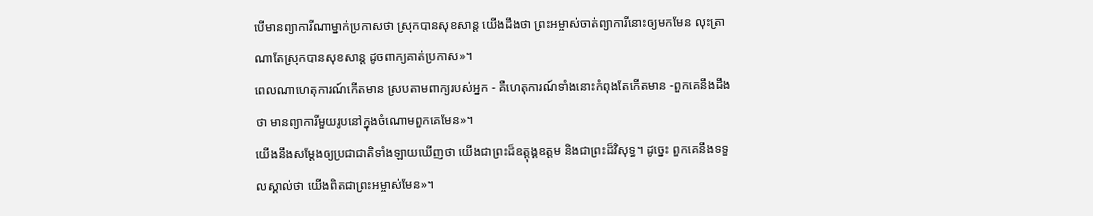បើមានព្យាការីណាម្នាក់ប្រកាសថា ស្រុកបានសុខសាន្ត យើងដឹងថា ព្រះអម្ចាស់ចាត់ព្យាការីនោះឲ្យមកមែន លុះត្រាណាតែស្រុកបានសុខសាន្ត ដូចពាក្យគាត់ប្រកាស»។
ពេលណាហេតុការណ៍កើតមាន ស្របតាមពាក្យរបស់អ្នក - គឺហេតុការណ៍ទាំងនោះកំពុងតែកើតមាន -ពួកគេនឹងដឹងថា មានព្យាការីមួយរូបនៅក្នុងចំណោមពួកគេមែន»។
យើងនឹងសម្តែងឲ្យប្រជាជាតិទាំងឡាយឃើញថា យើងជាព្រះដ៏ឧត្ដុង្គឧត្ដម និងជាព្រះដ៏វិសុទ្ធ។ ដូច្នេះ ពួកគេនឹងទទួលស្គាល់ថា យើងពិតជាព្រះអម្ចាស់មែន»។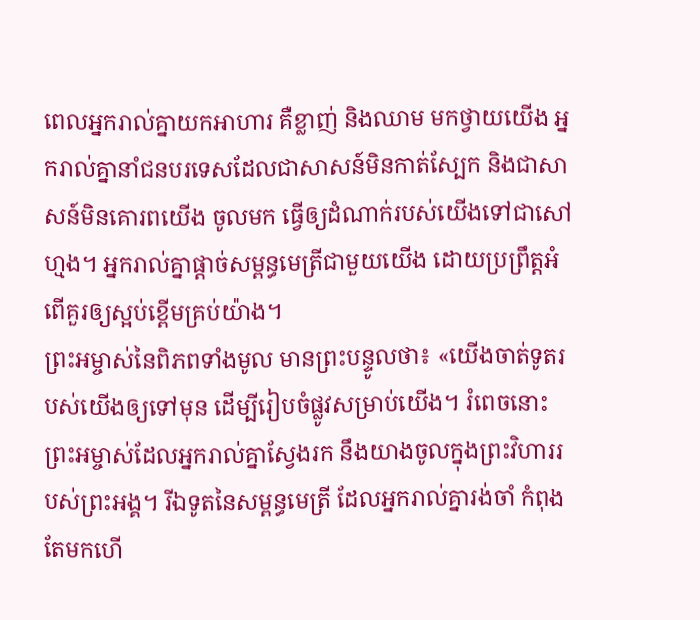ពេលអ្នករាល់គ្នាយកអាហារ គឺខ្លាញ់ និងឈាម មកថ្វាយយើង អ្នករាល់គ្នានាំជនបរទេសដែលជាសាសន៍មិនកាត់ស្បែក និងជាសាសន៍មិនគោរពយើង ចូលមក ធ្វើឲ្យដំណាក់របស់យើងទៅជាសៅហ្មង។ អ្នករាល់គ្នាផ្ដាច់សម្ពន្ធមេត្រីជាមួយយើង ដោយប្រព្រឹត្តអំពើគួរឲ្យស្អប់ខ្ពើមគ្រប់យ៉ាង។
ព្រះអម្ចាស់នៃពិភពទាំងមូល មានព្រះបន្ទូលថា៖ «យើងចាត់ទូតរបស់យើងឲ្យទៅមុន ដើម្បីរៀបចំផ្លូវសម្រាប់យើង។ រំពេចនោះ ព្រះអម្ចាស់ដែលអ្នករាល់គ្នាស្វែងរក នឹងយាងចូលក្នុងព្រះវិហាររបស់ព្រះអង្គ។ រីឯទូតនៃសម្ពន្ធមេត្រី ដែលអ្នករាល់គ្នារង់ចាំ កំពុងតែមកហើ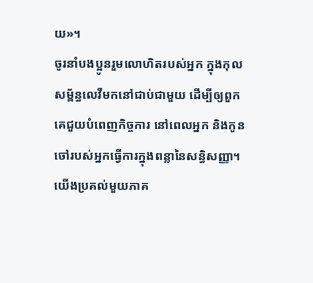យ»។
ចូរនាំបងប្អូនរួមលោហិតរបស់អ្នក ក្នុងកុលសម្ព័ន្ធលេវីមកនៅជាប់ជាមួយ ដើម្បីឲ្យពួកគេជួយបំពេញកិច្ចការ នៅពេលអ្នក និងកូនចៅរបស់អ្នកធ្វើការក្នុងពន្លានៃសន្ធិសញ្ញា។
យើងប្រគល់មួយភាគ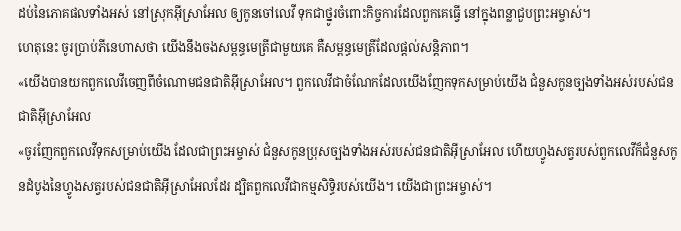ដប់នៃភោគផលទាំងអស់ នៅស្រុកអ៊ីស្រាអែល ឲ្យកូនចៅលេវី ទុកជាថ្នូរចំពោះកិច្ចការដែលពួកគេធ្វើ នៅក្នុងពន្លាជួបព្រះអម្ចាស់។
ហេតុនេះ ចូរប្រាប់ភីនេហាសថា យើងនឹងចងសម្ពន្ធមេត្រីជាមួយគេ គឺសម្ពន្ធមេត្រីដែលផ្ដល់សន្តិភាព។
«យើងបានយកពួកលេវីចេញពីចំណោមជនជាតិអ៊ីស្រាអែល។ ពួកលេវីជាចំណែកដែលយើងញែកទុកសម្រាប់យើង ជំនួសកូនច្បងទាំងអស់របស់ជនជាតិអ៊ីស្រាអែល
«ចូរញែកពួកលេវីទុកសម្រាប់យើង ដែលជាព្រះអម្ចាស់ ជំនួសកូនប្រុសច្បងទាំងអស់របស់ជនជាតិអ៊ីស្រាអែល ហើយហ្វូងសត្វរបស់ពួកលេវីក៏ជំនួសកូនដំបូងនៃហ្វូងសត្វរបស់ជនជាតិអ៊ីស្រាអែលដែរ ដ្បិតពួកលេវីជាកម្មសិទ្ធិរបស់យើង។ យើងជាព្រះអម្ចាស់។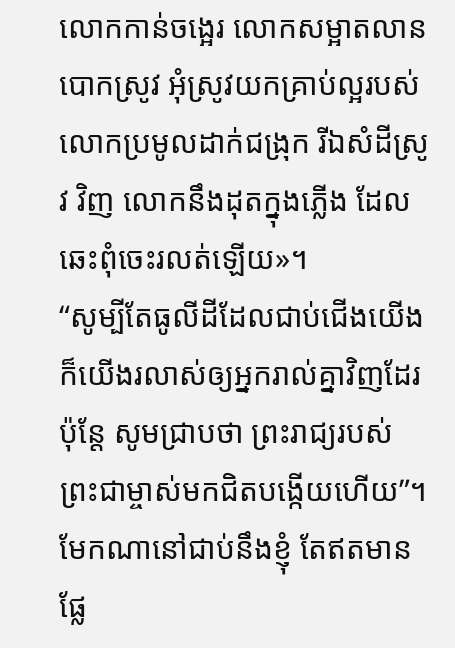លោកកាន់ចង្អេរ លោកសម្អាតលានបោកស្រូវ អុំស្រូវយកគ្រាប់ល្អរបស់លោកប្រមូលដាក់ជង្រុក រីឯសំដីស្រូវ វិញ លោកនឹងដុតក្នុងភ្លើង ដែលឆេះពុំចេះរលត់ឡើយ»។
“សូម្បីតែធូលីដីដែលជាប់ជើងយើង ក៏យើងរលាស់ឲ្យអ្នករាល់គ្នាវិញដែរ ប៉ុន្តែ សូមជ្រាបថា ព្រះរាជ្យរបស់ព្រះជាម្ចាស់មកជិតបង្កើយហើយ”។
មែកណានៅជាប់នឹងខ្ញុំ តែឥតមានផ្លែ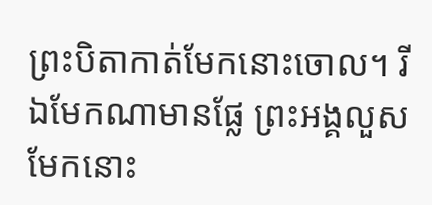ព្រះបិតាកាត់មែកនោះចោល។ រីឯមែកណាមានផ្លែ ព្រះអង្គលួសមែកនោះ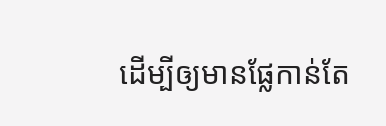ដើម្បីឲ្យមានផ្លែកាន់តែ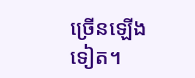ច្រើនឡើងទៀត។